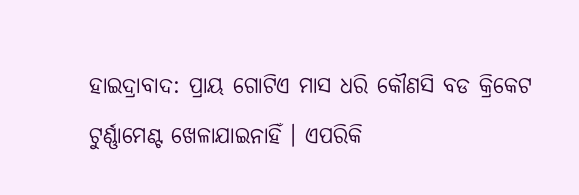ହାଇଦ୍ରାବାଦ: ପ୍ରାୟ ଗୋଟିଏ ମାସ ଧରି କୌଣସି ବଡ କ୍ରିକେଟ ଟୁର୍ଣ୍ଣାମେଣ୍ଟ ଖେଳାଯାଇନାହିଁ । ଏପରିକି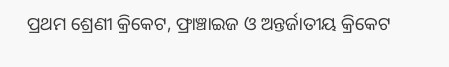ପ୍ରଥମ ଶ୍ରେଣୀ କ୍ରିକେଟ, ଫ୍ରାଞ୍ଚାଇଜ ଓ ଅନ୍ତର୍ଜାତୀୟ କ୍ରିକେଟ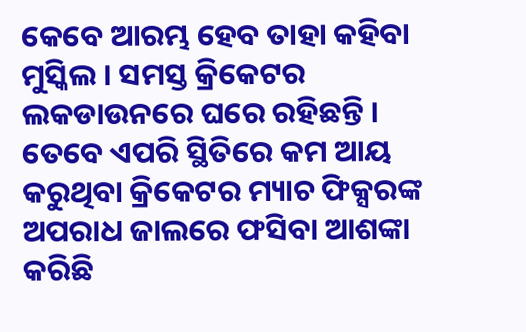କେବେ ଆରମ୍ଭ ହେବ ତାହା କହିବା ମୁସ୍କିଲ । ସମସ୍ତ କ୍ରିକେଟର ଲକଡାଉନରେ ଘରେ ରହିଛନ୍ତି ।
ତେବେ ଏପରି ସ୍ଥିତିରେ କମ ଆୟ କରୁଥିବା କ୍ରିକେଟର ମ୍ୟାଚ ଫିକ୍ସରଙ୍କ ଅପରାଧ ଜାଲରେ ଫସିବା ଆଶଙ୍କା କରିଛି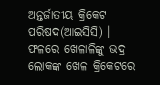ଅନ୍ତର୍ଜାତୀୟ କ୍ରିକେଟ ପରିଷଦ(ଆଇସିସି) । ଫଳରେ ଖେଳାଳିଙ୍କୁ ଭଦ୍ର ଲୋକଙ୍କ ଖେଳ କ୍ରିକେଟରେ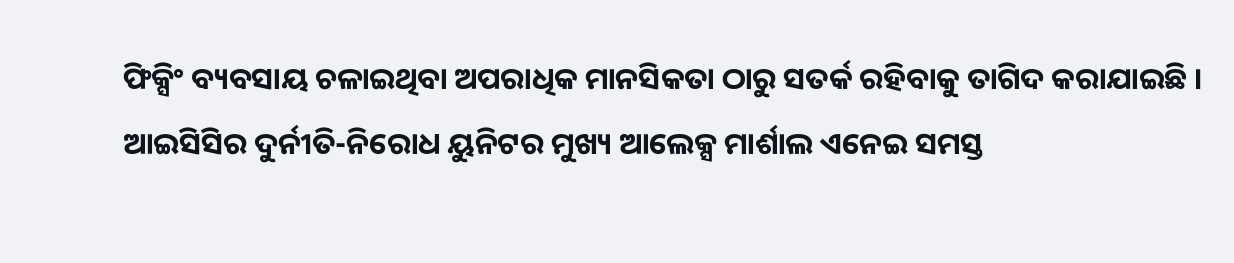ଫିକ୍ସିଂ ବ୍ୟବସାୟ ଚଳାଇଥିବା ଅପରାଧିକ ମାନସିକତା ଠାରୁ ସତର୍କ ରହିବାକୁ ତାଗିଦ କରାଯାଇଛି ।
ଆଇସିସିର ଦୁର୍ନୀତି-ନିରୋଧ ୟୁନିଟର ମୁଖ୍ୟ ଆଲେକ୍ସ ମାର୍ଶାଲ ଏନେଇ ସମସ୍ତ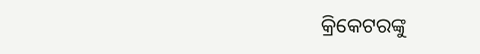କ୍ରିକେଟରଙ୍କୁ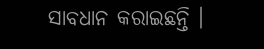ସାବଧାନ କରାଇଛନ୍ତି ।